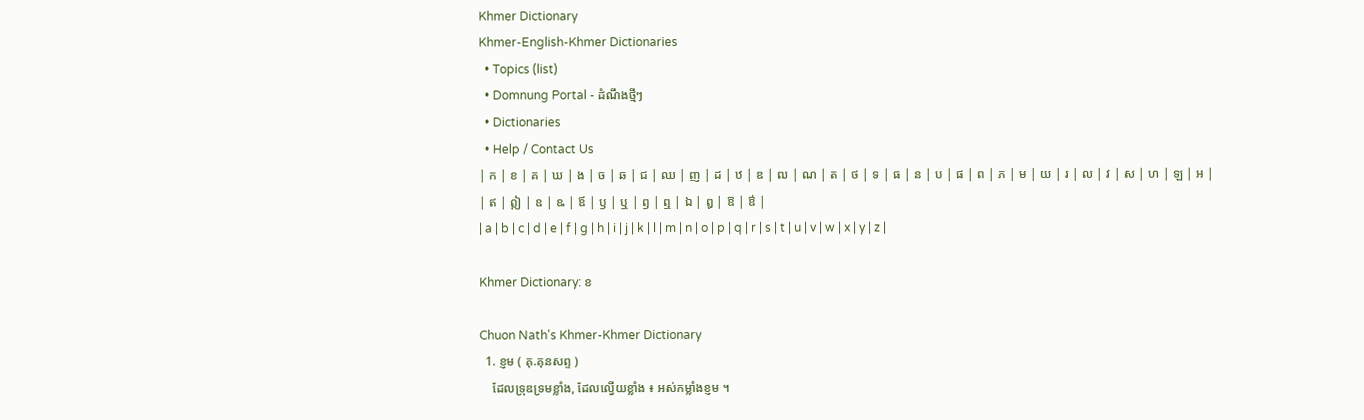Khmer Dictionary
Khmer-English-Khmer Dictionaries
  • Topics (list)
  • Domnung Portal - ដំណឹងថ្មីៗ
  • Dictionaries
  • Help / Contact Us
| ក | ខ | គ | ឃ | ង | ច | ឆ | ជ | ឈ | ញ | ដ | ឋ | ឌ | ឍ | ណ | ត | ថ | ទ | ធ | ន | ប | ផ | ព | ភ | ម | យ | រ | ល | វ | ស | ហ | ឡ | អ |
| ឥ | ឦ | ឧ | ឩ | ឪ | ឫ | ឬ | ឭ | ឮ | ឯ | ឰ | ឱ | ឳ |
| a | b | c | d | e | f | g | h | i | j | k | l | m | n | o | p | q | r | s | t | u | v | w | x | y | z |

Khmer Dictionary: ខ

Chuon Nath's Khmer-Khmer Dictionary
  1. ខ្ញម ( គុ.គុនសព្ទ )
    ដែលទ្រុឌទ្រមខ្លាំង, ដែលល្វើយខ្លាំង ៖ អស់កម្លាំងខ្ញម ។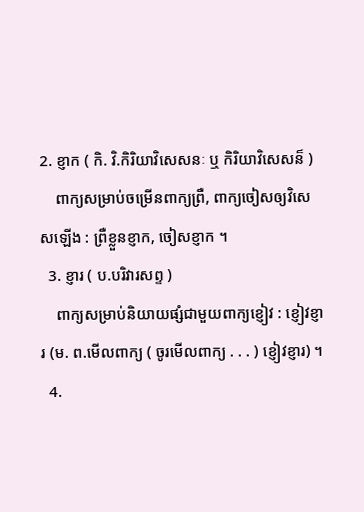2. ខ្ញាក ( កិ. វិ.កិរិយាវិសេសនៈ ឬ កិរិយាវិសេសន៏ )
    ពាក្យសម្រាប់ចម្រើនពាក្យព្រឺ, ពាក្យចៀសឲ្យវិសេសឡើង : ព្រឺខ្លួនខ្ញាក, ចៀសខ្ញាក ។
  3. ខ្ញារ ( ប.បរិវារសព្ទ )
    ពាក្យសម្រាប់និយាយផ្សំជាមួយពាក្យខ្ញៀវ : ខ្ញៀវខ្ញារ (ម. ព.មើលពាក្យ ( ចូរមើលពាក្យ . . . ) ខ្ញៀវខ្ញារ) ។
  4.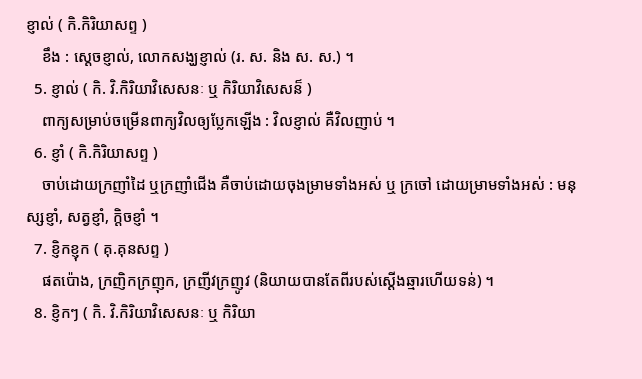ខ្ញាល់ ( កិ.កិរិយាសព្ទ )
    ខឹង : ស្ដេចខ្ញាល់, លោកសង្ឃខ្ញាល់ (រ. ស. និង ស. ស.) ។
  5. ខ្ញាល់ ( កិ. វិ.កិរិយាវិសេសនៈ ឬ កិរិយាវិសេសន៏ )
    ពាក្យសម្រាប់ចម្រើនពាក្យវិលឲ្យប្លែកឡើង : វិលខ្ញាល់ គឺវិលញាប់ ។
  6. ខ្ញាំ ( កិ.កិរិយាសព្ទ )
    ចាប់ដោយក្រញាំដៃ ឬក្រញាំជើង គឺចាប់ដោយចុងម្រាមទាំងអស់ ឬ ក្រចៅ ដោយម្រាមទាំងអស់ : មនុស្សខ្ញាំ, សត្វខ្ញាំ, ក្ដិចខ្ញាំ ។
  7. ខ្ញិកខ្ញុក ( គុ.គុនសព្ទ )
    ផតប៉ោង, ក្រញិកក្រញុក, ក្រញីវក្រញូវ (និយាយបានតែពីរបស់ស្ដើងឆ្មារហើយទន់) ។
  8. ខ្ញិកៗ ( កិ. វិ.កិរិយាវិសេសនៈ ឬ កិរិយា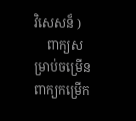វិសេសន៏ )
    ពាក្យសម្រាប់ចម្រើនពាក្យកម្រើក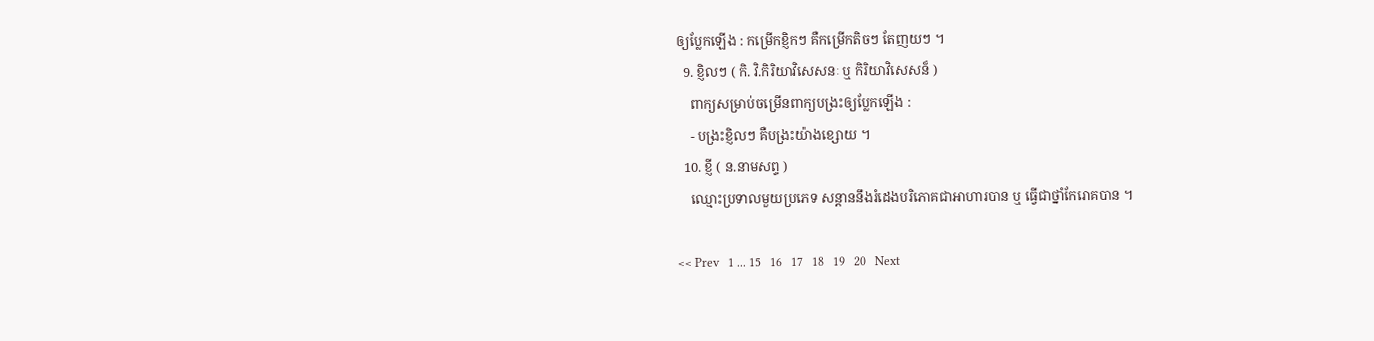ឲ្យប្លែកឡើង : កម្រើកខ្ញិកៗ គឺកម្រើកតិចៗ តែញយៗ ។
  9. ខ្ញិលៗ ( កិ. វិ.កិរិយាវិសេសនៈ ឬ កិរិយាវិសេសន៏ )
    ពាក្យសម្រាប់ចម្រើនពាក្យបង្រះឲ្យប្លែកឡើង :
    - បង្រះខ្ញិលៗ គឺបង្រះយ៉ាងខ្សោយ ។
  10. ខ្ញី ( ន.នាមសព្ទ )
    ឈ្មោះប្រទាលមួយប្រភេទ សន្ដាននឹងរំដេងបរិភោគជាអាហារបាន ឬ ធ្វើជាថ្នាំកែរោគបាន ។

<< Prev   1 ... 15   16   17   18   19   20   Next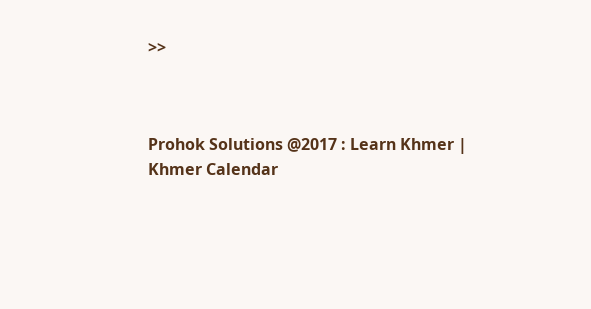>>



Prohok Solutions @2017 : Learn Khmer | Khmer Calendar